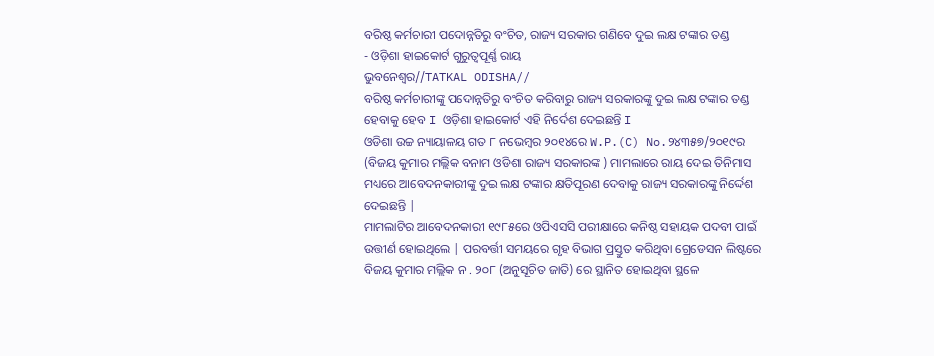ବରିଷ୍ଠ କର୍ମଚାରୀ ପଦୋନ୍ନତିରୁ ବଂଚିତ, ରାଜ୍ୟ ସରକାର ଗଣିବେ ଦୁଇ ଲକ୍ଷ ଟଙ୍କାର ତଣ୍ଡ
- ଓଡ଼ିଶା ହାଇକୋର୍ଟ ଗୁରୁତ୍ୱପୂର୍ଣ୍ଣ ରାୟ
ଭୁବନେଶ୍ୱର//TATKAL ODISHA//
ବରିଷ୍ଠ କର୍ମଚାରୀଙ୍କୁ ପଦୋନ୍ନତିରୁ ବଂଚିତ କରିବାରୁ ରାଜ୍ୟ ସରକାରଙ୍କୁ ଦୁଇ ଲକ୍ଷ ଟଙ୍କାର ତଣ୍ଡ ହେବାକୁ ହେବ I ଓଡ଼ିଶା ହାଇକୋର୍ଟ ଏହି ନିର୍ଦେଶ ଦେଇଛନ୍ତି I
ଓଡିଶା ଉଚ୍ଚ ନ୍ୟାୟାଳୟ ଗତ ୮ ନଭେମ୍ବର ୨୦୧୪ରେ W.P.(C) No.୨୪୩୫୭/୨୦୧୯ର (ବିଜୟ କୁମାର ମଲ୍ଲିକ ବନାମ ଓଡିଶା ରାଜ୍ୟ ସରକାରଙ୍କ ) ମାମଲାରେ ରାୟ ଦେଇ ତିନିମାସ ମଧ୍ୟରେ ଆବେଦନକାରୀଙ୍କୁ ଦୁଇ ଲକ୍ଷ ଟଙ୍କାର କ୍ଷତିପୂରଣ ଦେବାକୁ ରାଜ୍ୟ ସରକାରଙ୍କୁ ନିର୍ଦ୍ଦେଶ ଦେଇଛନ୍ତି |
ମାମଲାଟିର ଆବେଦନକାରୀ ୧୯୮୫ରେ ଓପିଏସସି ପରୀକ୍ଷାରେ କନିଷ୍ଠ ସହାୟକ ପଦବୀ ପାଇଁ ଉତ୍ତୀର୍ଣ ହୋଇଥିଲେ | ପରବର୍ତ୍ତୀ ସମୟରେ ଗୃହ ବିଭାଗ ପ୍ରସ୍ତୁତ କରିଥିବା ଗ୍ରେଡେସନ ଲିଷ୍ଟରେ ବିଜୟ କୁମାର ମଲ୍ଲିକ ନ . ୨୦୮ (ଅନୁସୂଚିତ ଜାତି) ରେ ସ୍ଥାନିତ ହୋଇଥିବା ସ୍ଥଳେ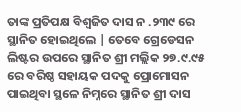ତାଙ୍କ ପ୍ରତିପକ୍ଷ ବିଶ୍ୱଜିତ ଦାସ ନ .୨୩୯ ରେ ସ୍ଥାନିତ ହୋଇଥିଲେ | ତେବେ ଗ୍ରେଡେସନ ଲିଷ୍ଟର ଉପରେ ସ୍ଥାନିତ ଶ୍ରୀ ମଲ୍ଲିକ ୨୭.୯.୯୫ ରେ ବରିଷ୍ଠ ସହାୟକ ପଦକୁ ପ୍ରୋମୋସନ ପାଇଥିବା ସ୍ଥଳେ ନିମ୍ନରେ ସ୍ଥାନିତ ଶ୍ରୀ ଦାସ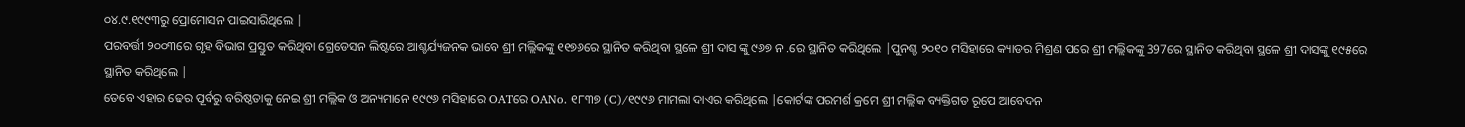୦୪.୯.୧୯୯୩ରୁ ପ୍ରୋମୋସନ ପାଇସାରିଥିଲେ |
ପରବର୍ତ୍ତୀ ୨୦୦୩ରେ ଗୃହ ବିଭାଗ ପ୍ରସ୍ତୁତ କରିଥିବା ଗ୍ରେଡେସନ ଲିଷ୍ଟରେ ଆଶ୍ଚର୍ଯ୍ୟଜନକ ଭାବେ ଶ୍ରୀ ମଲ୍ଲିକଙ୍କୁ ୧୧୭୬ରେ ସ୍ଥାନିତ କରିଥିବା ସ୍ଥଳେ ଶ୍ରୀ ଦାସ ଙ୍କୁ ୯୬୭ ନ .ରେ ସ୍ଥାନିତ କରିଥିଲେ |ପୁନଶ୍ଚ ୨୦୧୦ ମସିହାରେ କ୍ୟାଡର ମିଶ୍ରଣ ପରେ ଶ୍ରୀ ମଲ୍ଲିକଙ୍କୁ 397ରେ ସ୍ଥାନିତ କରିଥିବା ସ୍ଥଳେ ଶ୍ରୀ ଦାସଙ୍କୁ ୧୯୫ରେ ସ୍ଥାନିତ କରିଥିଲେ |
ତେବେ ଏହାର ଢେର ପୂର୍ବରୁ ବରିଷ୍ଠତାକୁ ନେଇ ଶ୍ରୀ ମଲ୍ଲିକ ଓ ଅନ୍ୟମାନେ ୧୯୯୬ ମସିହାରେ OATରେ OANo. ୧୮୩୭ (C)/୧୯୯୬ ମାମଲା ଦାଏର କରିଥିଲେ |କୋର୍ଟଙ୍କ ପରମର୍ଶ କ୍ରମେ ଶ୍ରୀ ମଲ୍ଲିକ ବ୍ୟକ୍ତିଗତ ରୂପେ ଆବେଦନ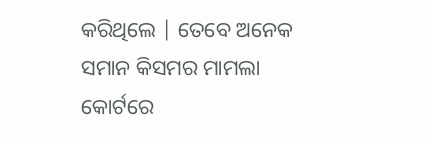କରିଥିଲେ | ତେବେ ଅନେକ ସମାନ କିସମର ମାମଲା କୋର୍ଟରେ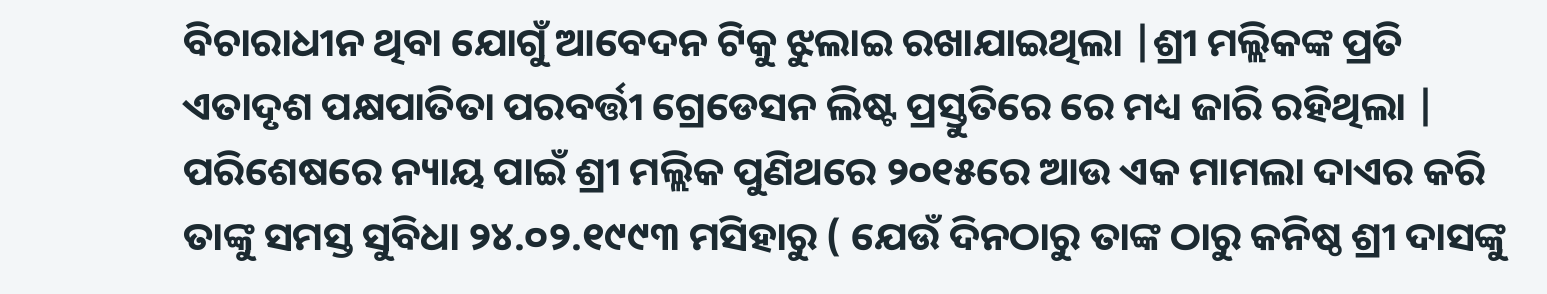ବିଚାରାଧୀନ ଥିବା ଯୋଗୁଁ ଆବେଦନ ଟିକୁ ଝୁଲାଇ ରଖାଯାଇଥିଲା |ଶ୍ରୀ ମଲ୍ଲିକଙ୍କ ପ୍ରତି ଏତାଦୃଶ ପକ୍ଷପାତିତା ପରବର୍ତ୍ତୀ ଗ୍ରେଡେସନ ଲିଷ୍ଟ ପ୍ରସ୍ତୁତିରେ ରେ ମଧ୍ୟ ଜାରି ରହିଥିଲା |
ପରିଶେଷରେ ନ୍ୟାୟ ପାଇଁ ଶ୍ରୀ ମଲ୍ଲିକ ପୁଣିଥରେ ୨୦୧୫ରେ ଆଉ ଏକ ମାମଲା ଦାଏର କରି ତାଙ୍କୁ ସମସ୍ତ ସୁବିଧା ୨୪.୦୨.୧୯୯୩ ମସିହାରୁ ( ଯେଉଁ ଦିନଠାରୁ ତାଙ୍କ ଠାରୁ କନିଷ୍ଠ ଶ୍ରୀ ଦାସଙ୍କୁ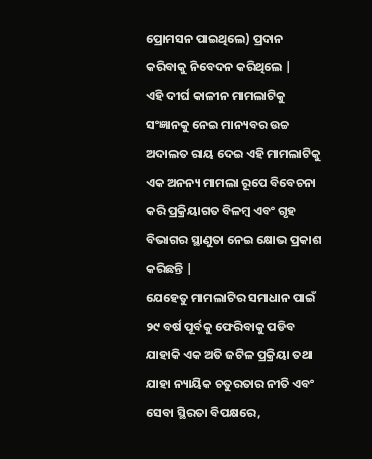ପ୍ରୋମସନ ପାଇଥିଲେ) ପ୍ରଦାନ କରିବାକୁ ନିବେଦନ କରିଥିଲେ |
ଏହି ଦୀର୍ଘ କାଳୀନ ମାମଲାଟିକୁ ସଂଜ୍ଞାନକୁ ନେଇ ମାନ୍ୟବର ଉଚ୍ଚ ଅଦାଲତ ରାୟ ଦେଇ ଏହି ମାମଲାଟିକୁ ଏକ ଅନନ୍ୟ ମାମଲା ରୂପେ ବିବେଚନା କରି ପ୍ରକ୍ରିୟାଗତ ବିଳମ୍ବ ଏବଂ ଗୃହ ବିଭାଗର ସ୍ଥାଣୁତା ନେଇ କ୍ଷୋଭ ପ୍ରକାଶ କରିଛନ୍ତି |
ଯେହେତୁ ମାମଲାଟିର ସମାଧାନ ପାଇଁ ୨୯ ବର୍ଷ ପୂର୍ବକୁ ଫେରିବାକୁ ପଡିବ ଯାହାକି ଏକ ଅତି ଜଟିଳ ପ୍ରକ୍ରିୟା ତଥା ଯାହା ନ୍ୟାୟିକ ଚତୁରତାର ନୀତି ଏବଂ ସେବା ସ୍ଥିରତା ବିପକ୍ଷରେ,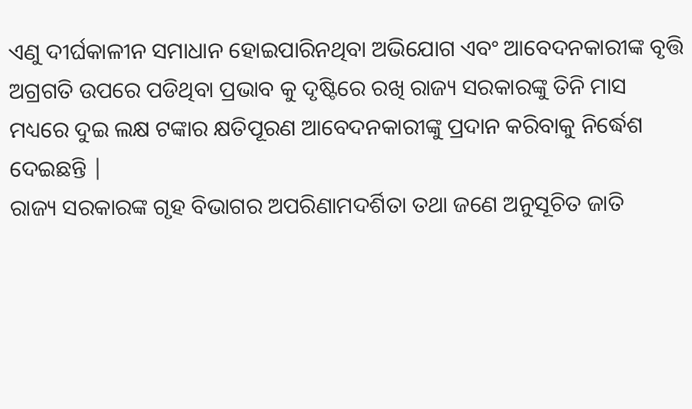ଏଣୁ ଦୀର୍ଘକାଳୀନ ସମାଧାନ ହୋଇପାରିନଥିବା ଅଭିଯୋଗ ଏବଂ ଆବେଦନକାରୀଙ୍କ ବୃତ୍ତି ଅଗ୍ରଗତି ଉପରେ ପଡିଥିବା ପ୍ରଭାବ କୁ ଦୃଷ୍ଟିରେ ରଖି ରାଜ୍ୟ ସରକାରଙ୍କୁ ତିନି ମାସ ମଧ୍ୟରେ ଦୁଇ ଲକ୍ଷ ଟଙ୍କାର କ୍ଷତିପୂରଣ ଆବେଦନକାରୀଙ୍କୁ ପ୍ରଦାନ କରିବାକୁ ନିର୍ଦ୍ଧେଶ ଦେଇଛନ୍ତି |
ରାଜ୍ୟ ସରକାରଙ୍କ ଗୃହ ବିଭାଗର ଅପରିଣାମଦର୍ଶିତା ତଥା ଜଣେ ଅନୁସୂଚିତ ଜାତି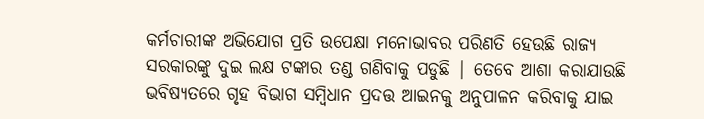କର୍ମଚାରୀଙ୍କ ଅଭିଯୋଗ ପ୍ରତି ଉପେକ୍ଷା ମନୋଭାବର ପରିଣତି ହେଉଛି ରାଜ୍ୟ ସରକାରଙ୍କୁ ଦୁଇ ଲକ୍ଷ ଟଙ୍କାର ତଣ୍ଡ ଗଣିବାକୁ ପଡୁଛି | ତେବେ ଆଶା କରାଯାଉଛି ଭବିଷ୍ୟତରେ ଗୃହ ବିଭାଗ ସମ୍ବିଧାନ ପ୍ରଦତ୍ତ ଆଇନକୁ ଅନୁପାଳନ କରିବାକୁ ଯାଇ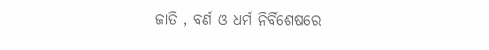ଜାତି , ବର୍ଣ ଓ ଧର୍ମ ନିର୍ବିଶେଷରେ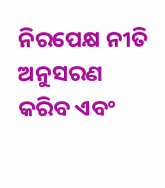ନିରପେକ୍ଷ ନୀତି ଅନୁସରଣ କରିବ ଏବଂ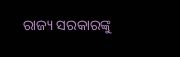ରାଜ୍ୟ ସରକାରଙ୍କୁ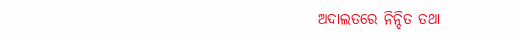ଅଦାଲତରେ ନିନ୍ଦିତ ତଥା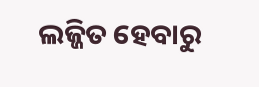ଲଜ୍ଜିତ ହେବାରୁ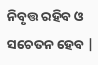ନିବୃତ୍ତ ରହିବ ଓ ସଚେତନ ହେବ |